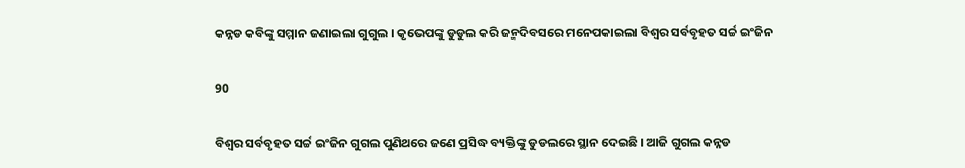କନ୍ନଡ କବିଙ୍କୁ ସମ୍ମାନ ଜଣାଇଲା ଗୁଗୁଲ । କୃଭେପଙ୍କୁ ଡୁଡୁଲ କରି ଜନ୍ମଦିବସରେ ମନେପକାଇଲା ବିଶ୍ୱର ସର୍ବବୃହତ ସର୍ଚ୍ଚ ଇଂଜିନ

90

ବିଶ୍ୱର ସର୍ବବୃହତ ସର୍ଚ୍ଚ ଇଂଜିନ ଗୁଗଲ ପୁଣିଥରେ ଜଣେ ପ୍ରସିଦ୍ଧ ବ୍ୟକ୍ତିଙ୍କୁ ଡୁଡଲରେ ସ୍ଥାନ ଦେଇଛି । ଆଜି ଗୁଗଲ କନ୍ନଡ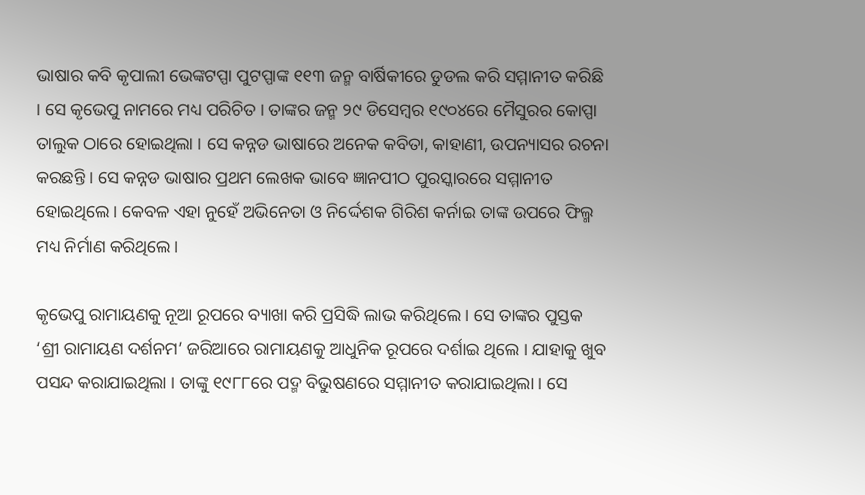ଭାଷାର କବି କୃପାଲୀ ଭେଙ୍କଟପ୍ପା ପୁଟପ୍ପାଙ୍କ ୧୧୩ ଜନ୍ମ ବାର୍ଷିକୀରେ ଡୁଡଲ କରି ସମ୍ମାନୀତ କରିଛି । ସେ କୃଭେପୁ ନାମରେ ମଧ୍ୟ ପରିଚିତ । ତାଙ୍କର ଜନ୍ମ ୨୯ ଡିସେମ୍ବର ୧୯୦୪ରେ ମୈସୁରର କୋପ୍ପା ତାଲୁକ ଠାରେ ହୋଇଥିଲା । ସେ କନ୍ନଡ ଭାଷାରେ ଅନେକ କବିତା, କାହାଣୀ, ଉପନ୍ୟାସର ରଚନା କରଛନ୍ତି । ସେ କନ୍ନଡ ଭାଷାର ପ୍ରଥମ ଲେଖକ ଭାବେ ଜ୍ଞାନପୀଠ ପୁରସ୍କାରରେ ସମ୍ମାନୀତ ହୋଇଥିଲେ । କେବଳ ଏହା ନୁହେଁ ଅଭିନେତା ଓ ନିର୍ଦ୍ଦେଶକ ଗିରିଶ କର୍ନାଇ ତାଙ୍କ ଉପରେ ଫିଲ୍ମ ମଧ୍ୟ ନିର୍ମାଣ କରିଥିଲେ ।

କୃଭେପୁ ରାମାୟଣକୁ ନୂଆ ରୂପରେ ବ୍ୟାଖା କରି ପ୍ରସିଦ୍ଧି ଲାଭ କରିଥିଲେ । ସେ ତାଙ୍କର ପୁସ୍ତକ ‘ଶ୍ରୀ ରାମାୟଣ ଦର୍ଶନମ’ ଜରିଆରେ ରାମାୟଣକୁ ଆଧୁନିକ ରୂପରେ ଦର୍ଶାଇ ଥିଲେ । ଯାହାକୁ ଖୁବ ପସନ୍ଦ କରାଯାଇଥିଲା । ତାଙ୍କୁ ୧୯୮୮ରେ ପଦ୍ମ ବିଭୁଷଣରେ ସମ୍ମାନୀତ କରାଯାଇଥିଲା । ସେ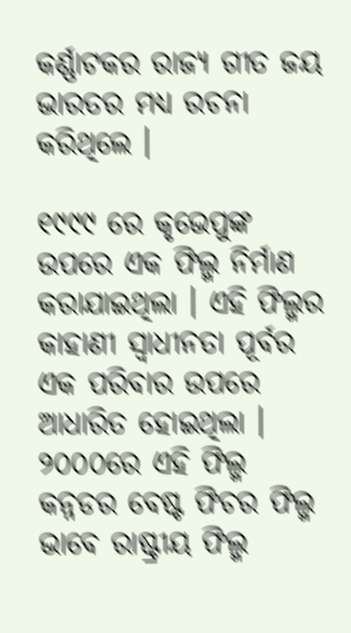କର୍ଣ୍ଣାଟକର ରାଜ୍ୟ ଗୀତ ଜୟ ଭାରତର ମଧ୍ୟ ରଚନା କରିଥିଲେ ।

୧୯୯୯ ରେ କୃଭେପୁଙ୍କ ଉପରେ ଏକ ଫିଲ୍ମ ନିର୍ମାଣ କରାଯାଇଥିଲା । ଏହି ଫିଲ୍ମର କାହାଣୀ ସ୍ୱାଧୀନତା ପୂର୍ବର ଏକ ପରିବାର ଉପରେ ଆଧାରିତ ହୋଇଥିଲା । ୨୦୦୦ରେ ଏହି ଫିଲ୍ମ କନ୍ନଡର ବେଷ୍ଟ ଫିଚର ଫିଲ୍ମ ଭାବେ ରାଷ୍ଟ୍ରୀୟ ଫିଲ୍ମ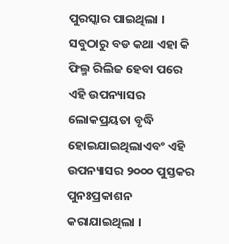ପୁରସ୍କାର ପାଇଥିଲା । ସବୁଠାରୁ ବଡ କଥା ଏହା କି ଫିଲ୍ମ ରିଲିଜ ହେବା ପରେ ଏହି ଉପନ୍ୟାସର ଲୋକପ୍ରୟତା ବୃଦ୍ଧି ହୋଇଯାଇଥିଲାଏବଂ ଏହି ଉପନ୍ୟାସର ୨୦୦୦ ପୁସ୍ତକର ପୁନଃପ୍ରକାଶନ କରାଯାଇଥିଲା ।